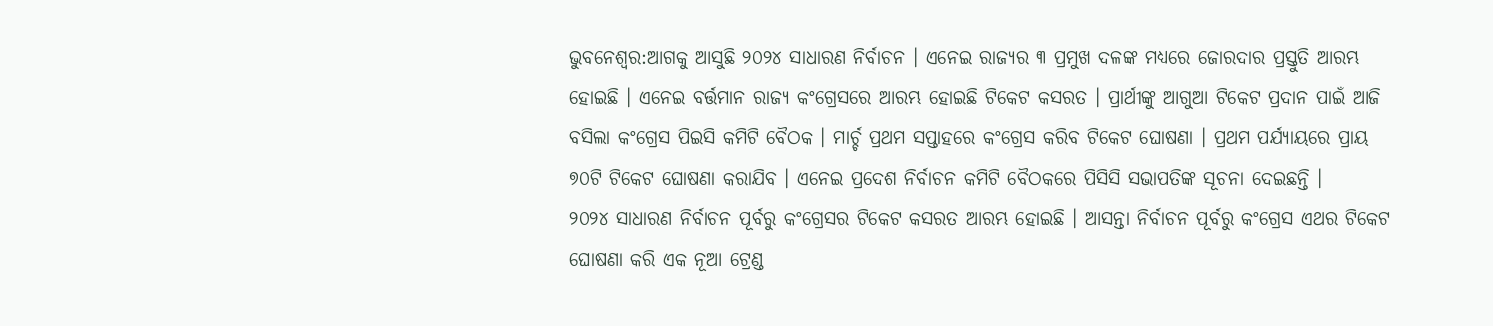ଭୁବନେଶ୍ୱର:ଆଗକୁ ଆସୁଛି ୨୦୨୪ ସାଧାରଣ ନିର୍ବାଚନ । ଏନେଇ ରାଜ୍ୟର ୩ ପ୍ରମୁଖ ଦଳଙ୍କ ମଧ୍ୟରେ ଜୋରଦାର ପ୍ରସ୍ତୁତି ଆରମ୍ଭ ହୋଇଛି । ଏନେଇ ବର୍ତ୍ତମାନ ରାଜ୍ୟ କଂଗ୍ରେସରେ ଆରମ୍ଭ ହୋଇଛି ଟିକେଟ କସରତ । ପ୍ରାର୍ଥୀଙ୍କୁ ଆଗୁଆ ଟିକେଟ ପ୍ରଦାନ ପାଇଁ ଆଜି ବସିଲା କଂଗ୍ରେସ ପିଇସି କମିଟି ବୈଠକ । ମାର୍ଚ୍ଚ ପ୍ରଥମ ସପ୍ତାହରେ କଂଗ୍ରେସ କରିବ ଟିକେଟ ଘୋଷଣା । ପ୍ରଥମ ପର୍ଯ୍ୟାୟରେ ପ୍ରାୟ ୭୦ଟି ଟିକେଟ ଘୋଷଣା କରାଯିବ । ଏନେଇ ପ୍ରଦେଶ ନିର୍ବାଚନ କମିଟି ବୈଠକରେ ପିସିସି ସଭାପତିଙ୍କ ସୂଚନା ଦେଇଛନ୍ତି ।
୨୦୨୪ ସାଧାରଣ ନିର୍ବାଚନ ପୂର୍ବରୁ କଂଗ୍ରେସର ଟିକେଟ କସରତ ଆରମ୍ଭ ହୋଇଛି । ଆସନ୍ତା ନିର୍ବାଚନ ପୂର୍ବରୁ କଂଗ୍ରେସ ଏଥର ଟିକେଟ ଘୋଷଣା କରି ଏକ ନୂଆ ଟ୍ରେଣ୍ଡ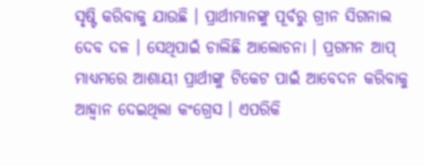ସୃଷ୍ଟି କରିବାକୁ ଯାଉଛି । ପ୍ରାର୍ଥୀମାନଙ୍କୁ ପୂର୍ବରୁ ଗ୍ରୀନ ସିଗନାଲ ଦେବ ଦଳ । ସେଥିପାଇଁ ଚାଲିଛି ଆଲୋଚନା । ପ୍ରଗମନ ଆପ୍ ମାଧ୍ୟମରେ ଆଶାୟୀ ପ୍ରାର୍ଥୀଙ୍କୁ ଟିକେଟ ପାଇଁ ଆବେଦନ କରିବାକୁ ଆହ୍ୱାନ ଦେଇଥିଲା କଂଗ୍ରେସ । ଏପରିକି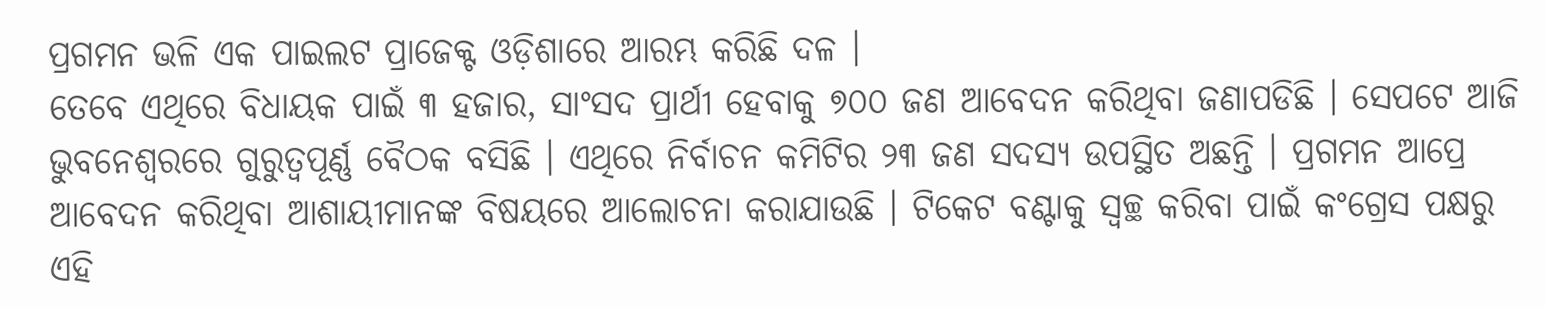ପ୍ରଗମନ ଭଳି ଏକ ପାଇଲଟ ପ୍ରାଜେକ୍ଟ ଓଡ଼ିଶାରେ ଆରମ୍ଭ କରିଛି ଦଳ ।
ତେବେ ଏଥିରେ ବିଧାୟକ ପାଇଁ ୩ ହଜାର, ସାଂସଦ ପ୍ରାର୍ଥୀ ହେବାକୁ ୭୦୦ ଜଣ ଆବେଦନ କରିଥିବା ଜଣାପଡିଛି । ସେପଟେ ଆଜି ଭୁବନେଶ୍ୱରରେ ଗୁରୁତ୍ୱପୂର୍ଣ୍ଣ ବୈଠକ ବସିଛି । ଏଥିରେ ନିର୍ବାଚନ କମିଟିର ୨୩ ଜଣ ସଦସ୍ୟ ଉପସ୍ଥିତ ଅଛନ୍ତି । ପ୍ରଗମନ ଆପ୍ରେ ଆବେଦନ କରିଥିବା ଆଶାୟୀମାନଙ୍କ ବିଷୟରେ ଆଲୋଚନା କରାଯାଉଛି । ଟିକେଟ ବଣ୍ଟାକୁ ସ୍ୱଚ୍ଛ କରିବା ପାଇଁ କଂଗ୍ରେସ ପକ୍ଷରୁ ଏହି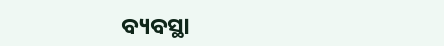ବ୍ୟବସ୍ଥା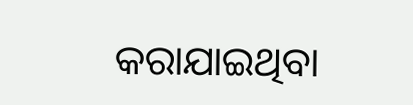କରାଯାଇଥିବା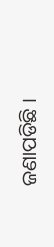ଜଣାପଡିଛି ।